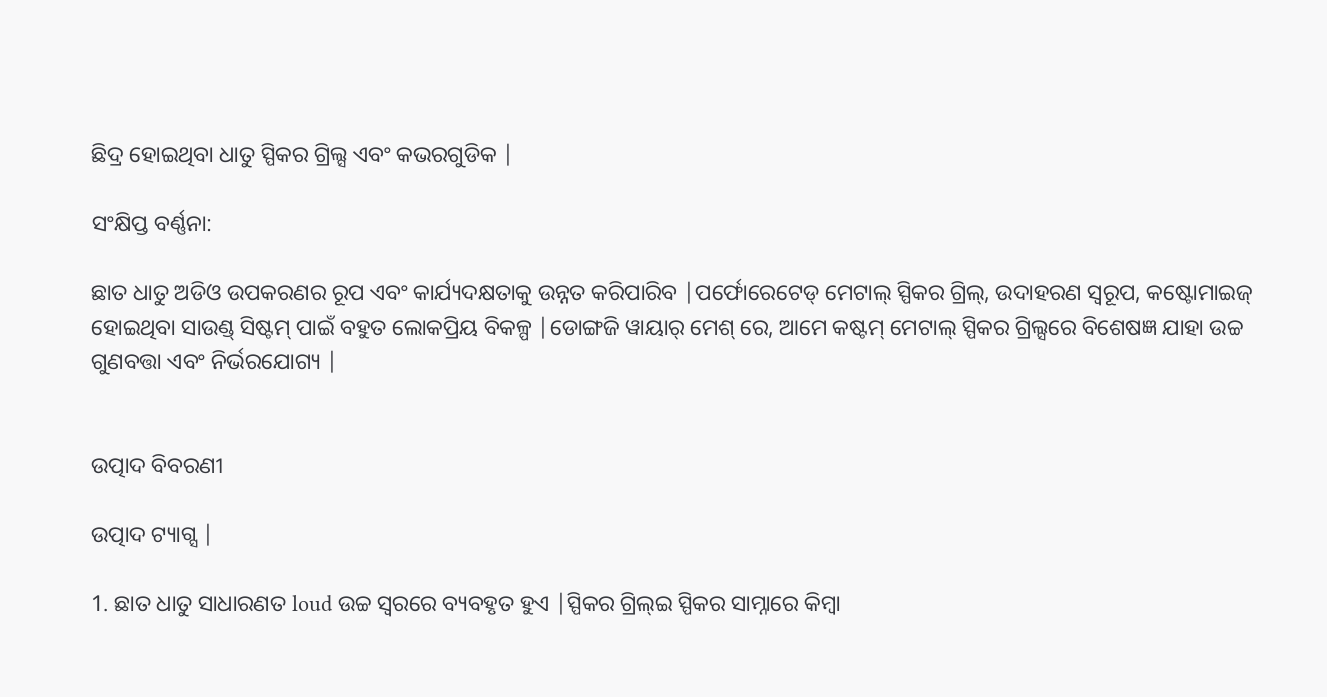ଛିଦ୍ର ହୋଇଥିବା ଧାତୁ ସ୍ପିକର ଗ୍ରିଲ୍ସ ଏବଂ କଭରଗୁଡିକ |

ସଂକ୍ଷିପ୍ତ ବର୍ଣ୍ଣନା:

ଛାତ ଧାତୁ ଅଡିଓ ଉପକରଣର ରୂପ ଏବଂ କାର୍ଯ୍ୟଦକ୍ଷତାକୁ ଉନ୍ନତ କରିପାରିବ |ପର୍ଫୋରେଟେଡ୍ ମେଟାଲ୍ ସ୍ପିକର ଗ୍ରିଲ୍, ଉଦାହରଣ ସ୍ୱରୂପ, କଷ୍ଟୋମାଇଜ୍ ହୋଇଥିବା ସାଉଣ୍ଡ୍ ସିଷ୍ଟମ୍ ପାଇଁ ବହୁତ ଲୋକପ୍ରିୟ ବିକଳ୍ପ |ଡୋଙ୍ଗଜି ୱାୟାର୍ ମେଶ୍ ରେ, ଆମେ କଷ୍ଟମ୍ ମେଟାଲ୍ ସ୍ପିକର ଗ୍ରିଲ୍ସରେ ବିଶେଷଜ୍ଞ ଯାହା ଉଚ୍ଚ ଗୁଣବତ୍ତା ଏବଂ ନିର୍ଭରଯୋଗ୍ୟ |


ଉତ୍ପାଦ ବିବରଣୀ

ଉତ୍ପାଦ ଟ୍ୟାଗ୍ସ |

1. ଛାତ ଧାତୁ ସାଧାରଣତ loud ଉଚ୍ଚ ସ୍ୱରରେ ବ୍ୟବହୃତ ହୁଏ |ସ୍ପିକର ଗ୍ରିଲ୍ଇ ସ୍ପିକର ସାମ୍ନାରେ କିମ୍ବା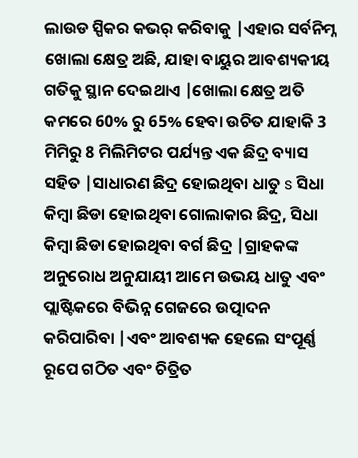ଲାଉଡ ସ୍ପିକର କଭର୍ କରିବାକୁ |ଏହାର ସର୍ବନିମ୍ନ ଖୋଲା କ୍ଷେତ୍ର ଅଛି, ଯାହା ବାୟୁର ଆବଶ୍ୟକୀୟ ଗତିକୁ ସ୍ଥାନ ଦେଇଥାଏ |ଖୋଲା କ୍ଷେତ୍ର ଅତି କମରେ 60% ରୁ 65% ହେବା ଉଚିତ ଯାହାକି 3 ମିମିରୁ 8 ମିଲିମିଟର ପର୍ଯ୍ୟନ୍ତ ଏକ ଛିଦ୍ର ବ୍ୟାସ ସହିତ |ସାଧାରଣ ଛିଦ୍ର ହୋଇଥିବା ଧାତୁ s ସିଧା କିମ୍ବା ଛିଡା ହୋଇଥିବା ଗୋଲାକାର ଛିଦ୍ର, ସିଧା କିମ୍ବା ଛିଡା ହୋଇଥିବା ବର୍ଗ ଛିଦ୍ର |ଗ୍ରାହକଙ୍କ ଅନୁରୋଧ ଅନୁଯାୟୀ ଆମେ ଉଭୟ ଧାତୁ ଏବଂ ପ୍ଲାଷ୍ଟିକରେ ବିଭିନ୍ନ ଗେଜରେ ଉତ୍ପାଦନ କରିପାରିବା |ଏବଂ ଆବଶ୍ୟକ ହେଲେ ସଂପୂର୍ଣ୍ଣ ରୂପେ ଗଠିତ ଏବଂ ଚିତ୍ରିତ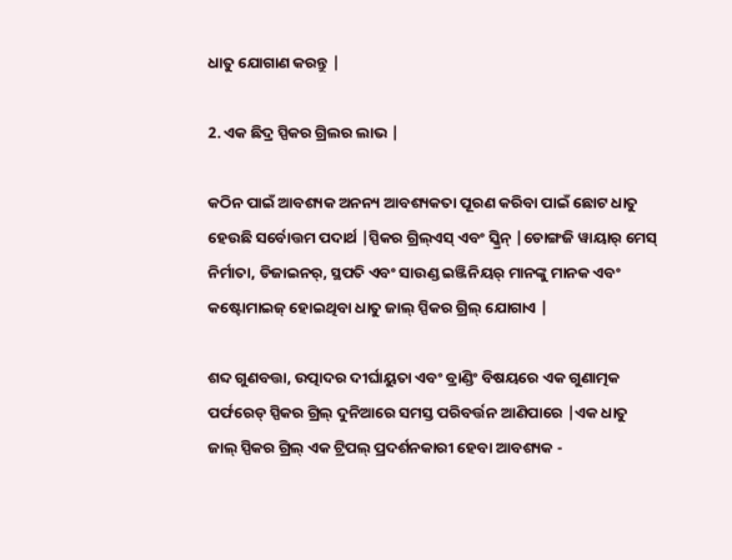ଧାତୁ ଯୋଗାଣ କରନ୍ତୁ |

2. ଏକ ଛିଦ୍ର ସ୍ପିକର ଗ୍ରିଲର ଲାଭ |

କଠିନ ପାଇଁ ଆବଶ୍ୟକ ଅନନ୍ୟ ଆବଶ୍ୟକତା ପୂରଣ କରିବା ପାଇଁ ଛୋଟ ଧାତୁ ହେଉଛି ସର୍ବୋତ୍ତମ ପଦାର୍ଥ |ସ୍ପିକର ଗ୍ରିଲ୍ଏସ୍ ଏବଂ ସ୍କ୍ରିନ୍ |ଡୋଙ୍ଗଜି ୱାୟାର୍ ମେସ୍ ନିର୍ମାତା, ଡିଜାଇନର୍, ସ୍ଥପତି ଏବଂ ସାଉଣ୍ଡ ଇଞ୍ଜିନିୟର୍ ମାନଙ୍କୁ ମାନକ ଏବଂ କଷ୍ଟୋମାଇଜ୍ ହୋଇଥିବା ଧାତୁ ଜାଲ୍ ସ୍ପିକର ଗ୍ରିଲ୍ ଯୋଗାଏ |

ଶବ୍ଦ ଗୁଣବତ୍ତା, ଉତ୍ପାଦର ଦୀର୍ଘାୟୁତା ଏବଂ ବ୍ରାଣ୍ଡିଂ ବିଷୟରେ ଏକ ଗୁଣାତ୍ମକ ପର୍ଫରେଡ୍ ସ୍ପିକର ଗ୍ରିଲ୍ ଦୁନିଆରେ ସମସ୍ତ ପରିବର୍ତ୍ତନ ଆଣିପାରେ |ଏକ ଧାତୁ ଜାଲ୍ ସ୍ପିକର ଗ୍ରିଲ୍ ଏକ ଟ୍ରିପଲ୍ ପ୍ରଦର୍ଶନକାରୀ ହେବା ଆବଶ୍ୟକ -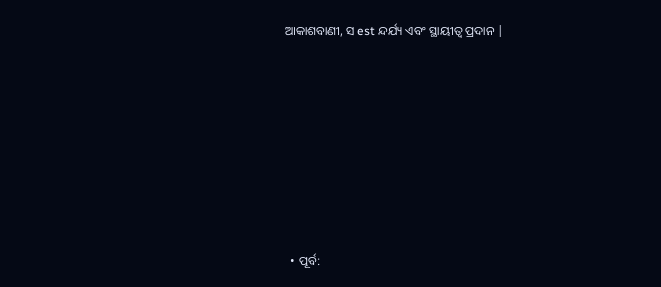ଆକାଶବାଣୀ, ସ est ନ୍ଦର୍ଯ୍ୟ ଏବଂ ସ୍ଥାୟୀତ୍ୱ ପ୍ରଦାନ |









  • ପୂର୍ବ: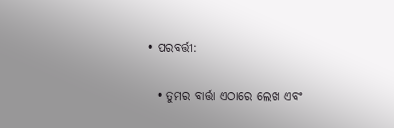• ପରବର୍ତ୍ତୀ:

  • ତୁମର ବାର୍ତ୍ତା ଏଠାରେ ଲେଖ ଏବଂ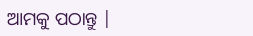ଆମକୁ ପଠାନ୍ତୁ |